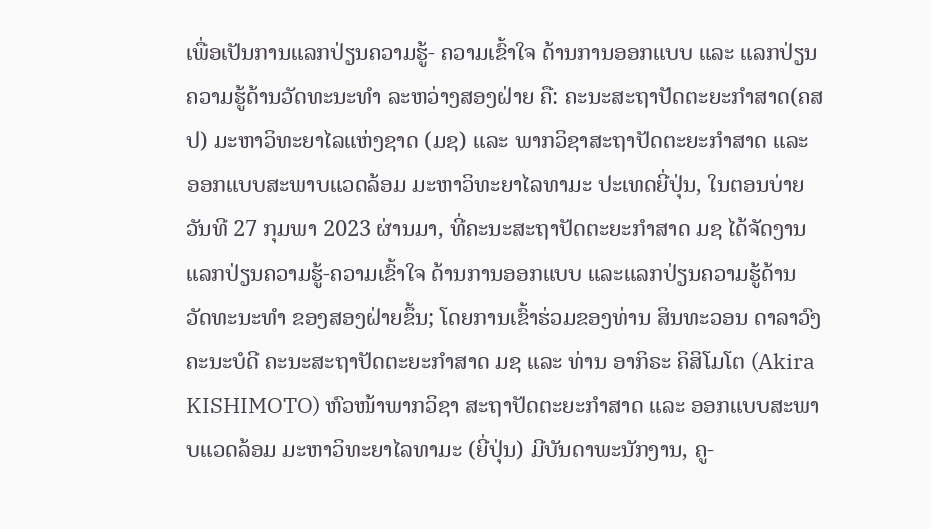ເພື່ອເປັນການແລກປ່ຽນຄວາມຮູ້- ຄວາມເຂົ້າໃຈ ດ້ານການອອກແບບ ແລະ ແລກປ່ຽນຄວາມຮູ້ດ້ານວັດທະນະທຳ ລະຫວ່າງສອງຝ່າຍ ຄື: ຄະນະສະຖາປັດຕະຍະກຳສາດ(ຄສປ) ມະຫາວິທະຍາໄລແຫ່ງຊາດ (ມຊ) ແລະ ພາກວິຊາສະຖາປັດຕະຍະກຳສາດ ແລະ ອອກແບບສະພາບແວດລ້ອມ ມະຫາວິທະຍາໄລທາມະ ປະເທດຍີ່ປຸ່ນ, ໃນຕອນບ່າຍວັນທີ 27 ກຸມພາ 2023 ຜ່ານມາ, ທີ່ຄະນະສະຖາປັດຕະຍະກຳສາດ ມຊ ໄດ້ຈັດງານແລກປ່ຽນຄວາມຮູ້-ຄວາມເຂົ້າໃຈ ດ້ານການອອກແບບ ແລະແລກປ່ຽນຄວາມຮູ້ດ້ານ ວັດທະນະທໍາ ຂອງສອງຝ່າຍຂຶ້ນ; ໂດຍການເຂົ້າຮ່ວມຂອງທ່ານ ສິນທະວອນ ດາລາວົງ ຄະນະບໍດີ ຄະນະສະຖາປັດຕະຍະກຳສາດ ມຊ ແລະ ທ່ານ ອາກິຣະ ຄິສິໂມໂຕ (Akira KISHIMOTO) ຫົວໜ້າພາກວິຊາ ສະຖາປັດຕະຍະກຳສາດ ແລະ ອອກແບບສະພາບແວດລ້ອມ ມະຫາວິທະຍາໄລທາມະ (ຍີ່ປຸ່ນ) ມີບັນດາພະນັກງານ, ຄູ-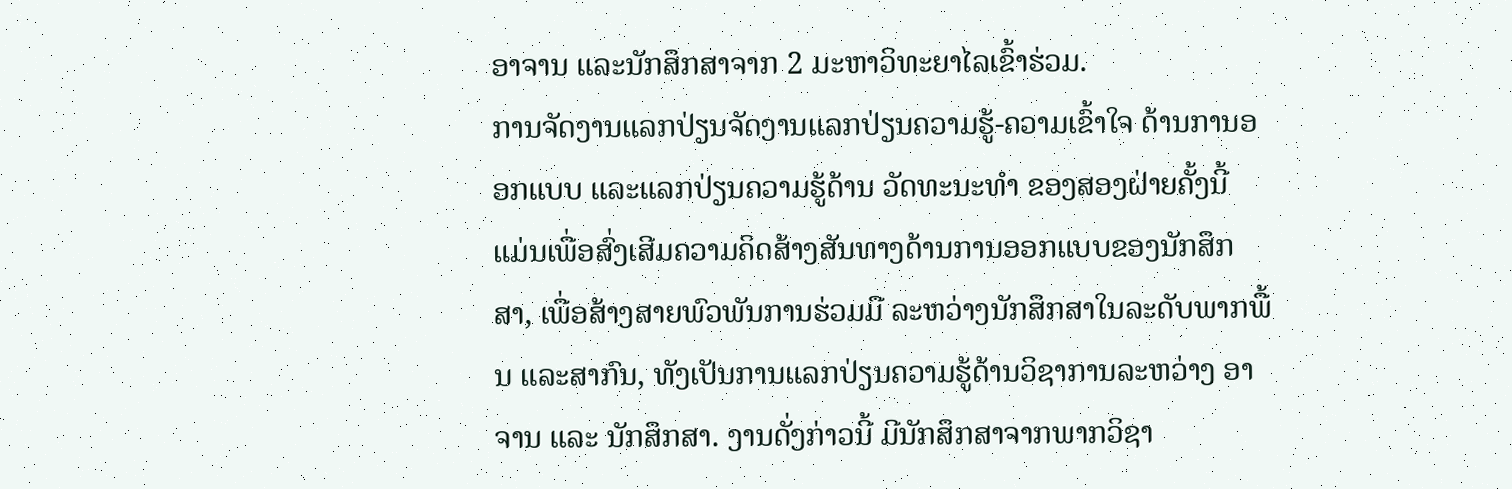ອາຈານ ແລະນັກສຶກສາຈາກ 2 ມະຫາວິທະຍາໄລເຂົ້າຮ່ວມ.
ການຈັດງານແລກປ່ຽນຈັດງານແລກປ່ຽນຄວາມຮູ້-ຄວາມເຂົ້າໃຈ ດ້ານການອອກແບບ ແລະແລກປ່ຽນຄວາມຮູ້ດ້ານ ວັດທະນະທໍາ ຂອງສອງຝ່າຍຄັ້ງນີ້ ແມ່ນເພື່ອສົ່ງເສີມຄວາມຄິດສ້າງສັນທາງດ້ານການອອກແບບຂອງນັກສຶກສາ, ເພື່ອສ້າງສາຍພົວພັນການຮ່ວມມື ລະຫວ່າງນັກສຶກສາໃນລະດັບພາກພື້ນ ແລະສາກົນ, ທັງເປັນການແລກປ່ຽນຄວາມຮູ້ດ້ານວິຊາການລະຫວ່າງ ອາຈານ ແລະ ນັກສຶກສາ. ງານດັ່ງກ່າວນີ້ ມີນັກສຶກສາຈາກພາກວິຊາ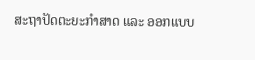ສະຖາປັດຕະຍະກຳສາດ ແລະ ອອກແບບ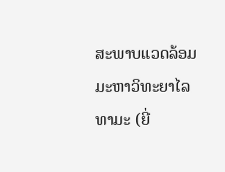ສະພາບແວດລ້ອມ ມະຫາວິທະຍາໄລທາມະ (ຍີ່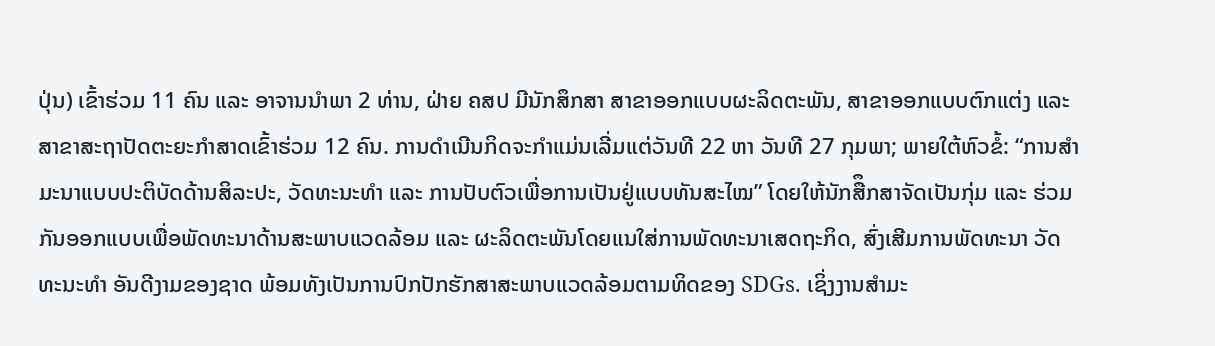ປຸ່ນ) ເຂົ້າຮ່ວມ 11 ຄົນ ແລະ ອາຈານນຳພາ 2 ທ່ານ, ຝ່າຍ ຄສປ ມີນັກສຶກສາ ສາຂາອອກແບບຜະລິດຕະພັນ, ສາຂາອອກແບບຕົກແຕ່ງ ແລະ ສາຂາສະຖາປັດຕະຍະກຳສາດເຂົ້າຮ່ວມ 12 ຄົນ. ການດຳເນີນກິດຈະກຳແມ່ນເລີ່ມແຕ່ວັນທີ 22 ຫາ ວັນທີ 27 ກຸມພາ; ພາຍໃຕ້ຫົວຂໍ້: “ການສຳມະນາແບບປະຕິບັດດ້ານສິລະປະ, ວັດທະນະທຳ ແລະ ການປັບຕົວເພື່ອການເປັນຢູ່ແບບທັນສະໄໝ” ໂດຍໃຫ້ນັກສືຶກສາຈັດເປັນກຸ່ມ ແລະ ຮ່ວມກັນອອກແບບເພື່ອພັດທະນາດ້ານສະພາບແວດລ້ອມ ແລະ ຜະລິດຕະພັນໂດຍແນໃສ່ການພັດທະນາເສດຖະກິດ, ສົ່ງເສີມການພັດທະນາ ວັດທະນະທຳ ອັນດີງາມຂອງຊາດ ພ້ອມທັງເປັນການປົກປັກຮັກສາສະພາບແວດລ້ອມຕາມທິດຂອງ SDGs. ເຊິ່ງງານສຳມະ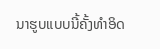ນາຮູບແບບນີ້ຄັ້ງທໍາອິດ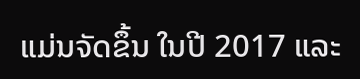ແມ່ນຈັດຂຶ້ນ ໃນປີ 2017 ແລະ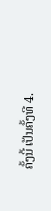ຄັ້ງນີ້ ເປັນຄັ້ງທີ 4.